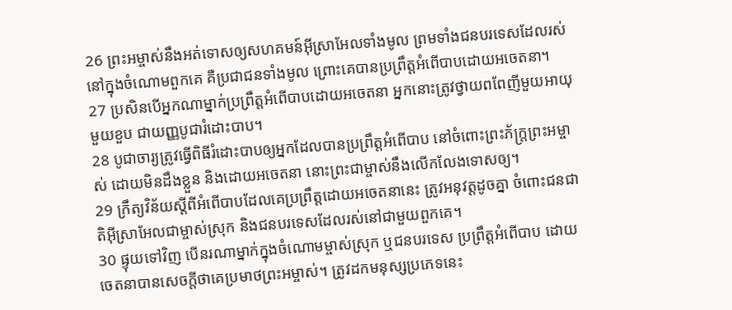26 ព្រះអម្ចាស់នឹងអត់ទោសឲ្យសហគមន៍អ៊ីស្រាអែលទាំងមូល ព្រមទាំងជនបរទេសដែលរស់នៅក្នុងចំណោមពួកគេ គឺប្រជាជនទាំងមូល ព្រោះគេបានប្រព្រឹត្តអំពើបាបដោយអចេតនា។
27 ប្រសិនបើអ្នកណាម្នាក់ប្រព្រឹត្តអំពើបាបដោយអចេតនា អ្នកនោះត្រូវថ្វាយពពែញីមួយអាយុមួយខួប ជាយញ្ញបូជារំដោះបាប។
28 បូជាចារ្យត្រូវធ្វើពិធីរំដោះបាបឲ្យអ្នកដែលបានប្រព្រឹត្តអំពើបាប នៅចំពោះព្រះភ័ក្ត្រព្រះអម្ចាស់ ដោយមិនដឹងខ្លួន និងដោយអចេតនា នោះព្រះជាម្ចាស់នឹងលើកលែងទោសឲ្យ។
29 ក្រឹត្យវិន័យស្ដីពីអំពើបាបដែលគេប្រព្រឹត្តដោយអចេតនានេះ ត្រូវអនុវត្តដូចគ្នា ចំពោះជនជាតិអ៊ីស្រាអែលជាម្ចាស់ស្រុក និងជនបរទេសដែលរស់នៅជាមួយពួកគេ។
30 ផ្ទុយទៅវិញ បើនរណាម្នាក់ក្នុងចំណោមម្ចាស់ស្រុក ឬជនបរទេស ប្រព្រឹត្តអំពើបាប ដោយចេតនាបានសេចក្ដីថាគេប្រមាថព្រះអម្ចាស់។ ត្រូវដកមនុស្សប្រភេទនេះ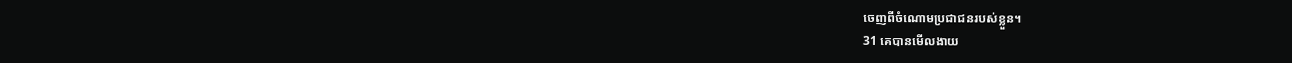ចេញពីចំណោមប្រជាជនរបស់ខ្លួន។
31 គេបានមើលងាយ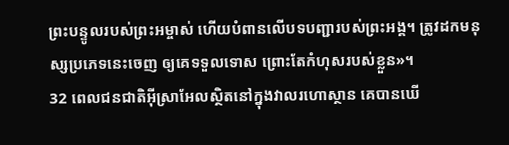ព្រះបន្ទូលរបស់ព្រះអម្ចាស់ ហើយបំពានលើបទបញ្ជារបស់ព្រះអង្គ។ ត្រូវដកមនុស្សប្រភេទនេះចេញ ឲ្យគេទទួលទោស ព្រោះតែកំហុសរបស់ខ្លួន»។
32 ពេលជនជាតិអ៊ីស្រាអែលស្ថិតនៅក្នុងវាលរហោស្ថាន គេបានឃើ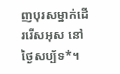ញបុរសម្នាក់ដើររើសអុស នៅថ្ងៃសប្ប័ទ*។